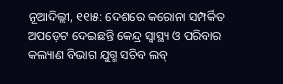ନୂଆଦିଲ୍ଲୀ, ୧୧ା୫: ଦେଶରେ କରୋନା ସମ୍ପର୍କିତ ଅପଡ଼େଟ ଦେଇଛନ୍ତି କେନ୍ଦ୍ର ସ୍ୱାସ୍ଥ୍ୟ ଓ ପରିବାର କଲ୍ୟାଣ ବିଭାଗ ଯୁଗ୍ମ ସଚିବ ଲବ୍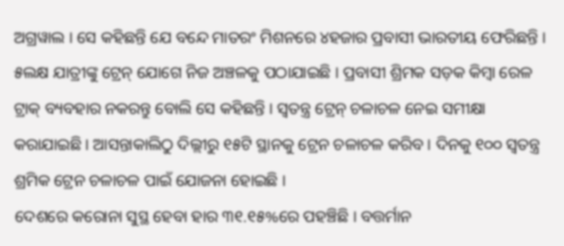ଅଗ୍ରୱାଲ । ସେ କହିଛନ୍ତି ଯେ ବନ୍ଦେ ମାତରଂ ମିଶନରେ ୪ହଜାର ପ୍ରବାସୀ ଭାରତୀୟ ଫେରିଛନ୍ତି । ୫ଲକ୍ଷ ଯାତ୍ରୀଙ୍କୁ ଟ୍ରେନ୍ ଯୋଗେ ନିଜ ଅଞ୍ଚଳକୁ ପଠାଯାଇଛି । ପ୍ରବାସୀ ଶ୍ରିମକ ସଡ଼କ କିମ୍ବା ରେଳ ଟ୍ରାକ୍ ବ୍ୟବହାର ନକରନ୍ତୁ ବୋଲି ସେ କହିଛନ୍ତି । ସ୍ୱତନ୍ତ୍ର ଟ୍ରେନ୍ ଚଳାଚଳ ନେଇ ସମୀକ୍ଷା କରାଯାଇଛି । ଆସନ୍ତାକାଲିଠୁ ଦିଲ୍ଲୀରୁ ୧୫ଟି ସ୍ଥାନକୁ ଟ୍ରେନ ଚଳାଚଳ କରିବ । ଦିନକୁ ୧୦୦ ସ୍ୱତନ୍ତ୍ର ଶ୍ରମିକ ଟ୍ରେନ ଚଳାଚଳ ପାଇଁ ଯୋଜନା ହୋଇଛି ।
ଦେଶରେ କରୋନା ସୁସ୍ଥ ହେବା ହାର ୩୧.୧୫%ରେ ପହଞ୍ଚିଛି । ବତ୍ତର୍ମାନ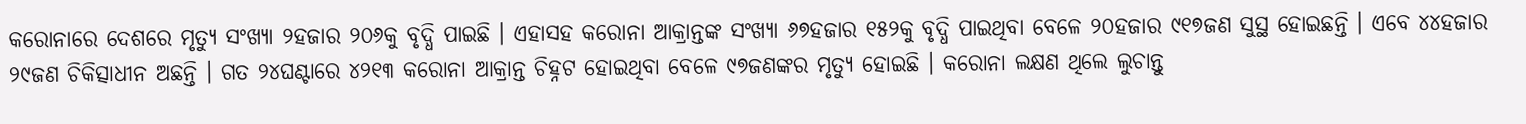କରୋନାରେ ଦେଶରେ ମୃତ୍ୟୁ ସଂଖ୍ୟା ୨ହଜାର ୨୦୬କୁ ବୃଦ୍ଧି ପାଇଛି । ଏହାସହ କରୋନା ଆକ୍ରାନ୍ତଙ୍କ ସଂଖ୍ୟା ୬୭ହଜାର ୧୫୨କୁ ବୃଦ୍ଧି ପାଇଥିବା ବେଳେ ୨୦ହଜାର ୯୧୭ଜଣ ସୁସ୍ଥ ହୋଇଛନ୍ତି । ଏବେ ୪୪ହଜାର ୨୯ଜଣ ଚିକିତ୍ସାଧୀନ ଅଛନ୍ତି । ଗତ ୨୪ଘଣ୍ଟାରେ ୪୨୧୩ କରୋନା ଆକ୍ରାନ୍ତ ଚିହ୍ନଟ ହୋଇଥିବା ବେଳେ ୯୭ଜଣଙ୍କର ମୃତ୍ୟୁ ହୋଇଛି । କରୋନା ଲକ୍ଷଣ ଥିଲେ ଲୁଚାନ୍ତୁ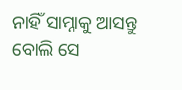ନାହିଁ ସାମ୍ନାକୁ ଆସନ୍ତୁ ବୋଲି ସେ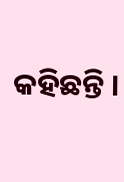କହିଛନ୍ତି ।